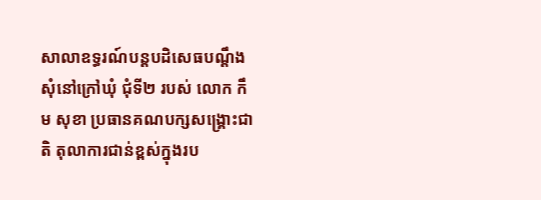សាលាឧទ្ធរណ៍បន្ដបដិសេធបណ្ដឹងសុំនៅក្រៅឃុំ ជុំទី២ របស់ លោក កឹម សុខា ប្រធានគណបក្សសង្គ្រោះជាតិ តុលាការជាន់ខ្ពស់ក្នុងរប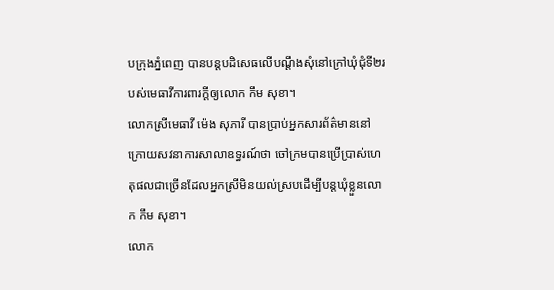បក្រុងភ្នំពេញ បានបន្ដបដិសេធលើបណ្ដឹងសុំនៅក្រៅឃុំជុំទី២របស់មេធាវីការពារក្ដីឲ្យលោក កឹម សុខា។
លោកស្រីមេធាវី ម៉េង សុភារី បានប្រាប់អ្នកសារព័ត៌មាននៅក្រោយសវនាការសាលាឧទ្ធរណ៍ថា ចៅក្រមបានប្រើប្រាស់ហេតុផលជាច្រើនដែលអ្នកស្រីមិនយល់ស្របដើម្បីបន្ដឃុំខ្លួនលោក កឹម សុខា។
លោក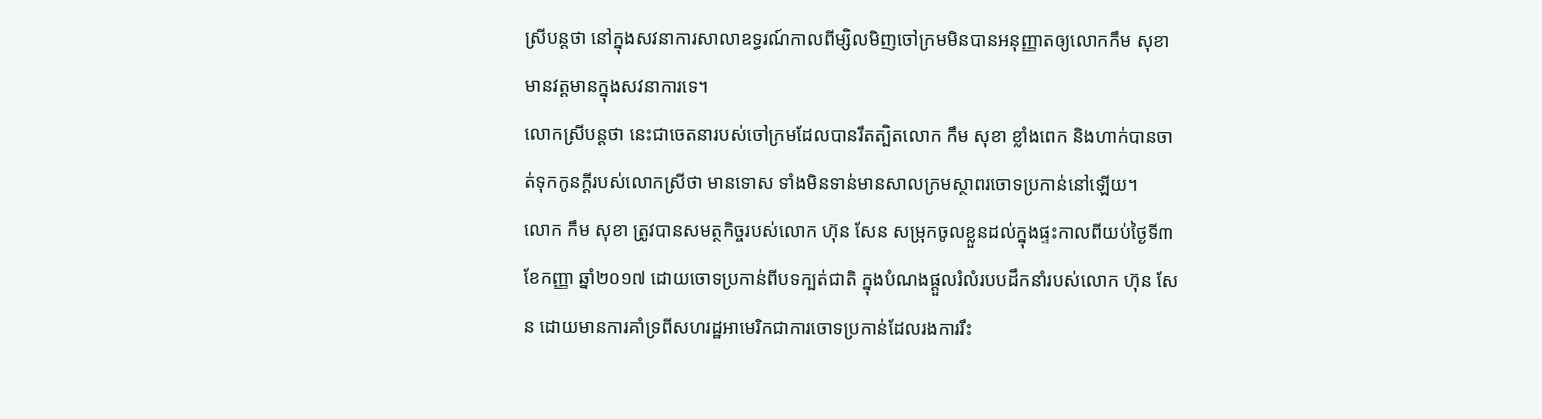ស្រីបន្តថា នៅក្នុងសវនាការសាលាឧទ្ធរណ៍កាលពីម្សិលមិញចៅក្រមមិនបានអនុញ្ញាតឲ្យលោកកឹម សុខា មានវត្តមានក្នុងសវនាការទេ។
លោកស្រីបន្តថា នេះជាចេតនារបស់ចៅក្រមដែលបានរឹតត្បិតលោក កឹម សុខា ខ្លាំងពេក និងហាក់បានចាត់ទុកកូនក្ដីរបស់លោកស្រីថា មានទោស ទាំងមិនទាន់មានសាលក្រមស្ថាពរចោទប្រកាន់នៅឡើយ។
លោក កឹម សុខា ត្រូវបានសមត្ថកិច្ចរបស់លោក ហ៊ុន សែន សម្រុកចូលខ្លួនដល់ក្នុងផ្ទះកាលពីយប់ថ្ងៃទី៣ ខែកញ្ញា ឆ្នាំ២០១៧ ដោយចោទប្រកាន់ពីបទក្បត់ជាតិ ក្នុងបំណងផ្តួលរំលំរបបដឹកនាំរបស់លោក ហ៊ុន សែន ដោយមានការគាំទ្រពីសហរដ្ឋអាមេរិកជាការចោទប្រកាន់ដែលរងការរឹះ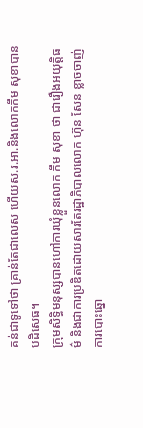គន់ជាទូទៅថា គ្រាន់តែជាលេស ហើយស.រ.អា.និងលោកកឹម សុខាបានបដិសេធ។
ក្រុមសិទ្ធិមនុស្សបានហៅការឃុំខ្លួនលោក កឹម សុខា ថា ជារឿងអយុត្តិធម៌ និងជាការប្រឌិតដោយសារតែរដ្ឋាភិបាលលោក ហ៊ុន សែន ខ្លាចចាញ់ការបោះឆ្នោ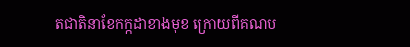តជាតិនាខែកក្កដាខាងមុខ ក្រោយពីគណប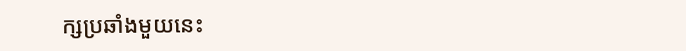ក្សប្រឆាំងមួយនេះ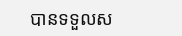បានទទួលស